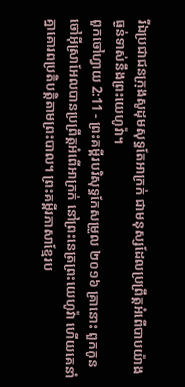រីឯប្រជាជនក្រុងសូដុមសុទ្ធតែអាក្រក់ ជាមនុស្សដែលប្រព្រឹត្តអំពើបាបយ៉ាងធ្ងន់ទាស់នឹងព្រះយេហូវ៉ា។
ពួកចៅហ្វាយ 2:11 - ព្រះគម្ពីរបរិសុទ្ធកែសម្រួល ២០១៦ គ្រានោះ ពួកកូនចៅអ៊ីស្រាអែលបានប្រព្រឹត្តអំពើអាក្រក់ នៅព្រះនេត្រព្រះយេហូវ៉ា ហើយគេនាំគ្នាគោរពប្រតិបត្តិតាមព្រះបាល។ ព្រះគម្ពីរភាសាខ្មែរប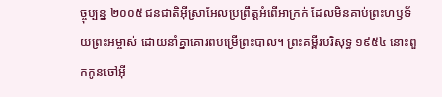ច្ចុប្បន្ន ២០០៥ ជនជាតិអ៊ីស្រាអែលប្រព្រឹត្តអំពើអាក្រក់ ដែលមិនគាប់ព្រះហឫទ័យព្រះអម្ចាស់ ដោយនាំគ្នាគោរពបម្រើព្រះបាល។ ព្រះគម្ពីរបរិសុទ្ធ ១៩៥៤ នោះពួកកូនចៅអ៊ី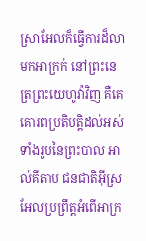ស្រាអែលក៏ធ្វើការដ៏លាមកអាក្រក់ នៅព្រះនេត្រព្រះយេហូវ៉ាវិញ គឺគេគោរពប្រតិបត្តិដល់អស់ទាំងរូបនៃព្រះបាល អាល់គីតាប ជនជាតិអ៊ីស្រអែលប្រព្រឹត្តអំពើអាក្រ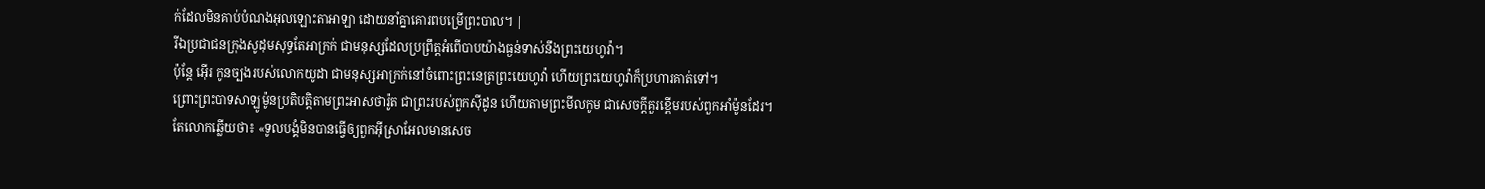ក់ដែលមិនគាប់បំណងអុលឡោះតាអាឡា ដោយនាំគ្នាគោរពបម្រើព្រះបាល។ |
រីឯប្រជាជនក្រុងសូដុមសុទ្ធតែអាក្រក់ ជាមនុស្សដែលប្រព្រឹត្តអំពើបាបយ៉ាងធ្ងន់ទាស់នឹងព្រះយេហូវ៉ា។
ប៉ុន្ដែ អ៊ើរ កូនច្បងរបស់លោកយូដា ជាមនុស្សអាក្រក់នៅចំពោះព្រះនេត្រព្រះយេហូវ៉ា ហើយព្រះយេហូវ៉ាក៏ប្រហារគាត់ទៅ។
ព្រោះព្រះបាទសាឡូម៉ូនប្រតិបត្តិតាមព្រះអាសថារ៉ូត ជាព្រះរបស់ពួកស៊ីដូន ហើយតាមព្រះមីលកូម ជាសេចក្ដីគួរខ្ពើមរបស់ពួកអាំម៉ូនដែរ។
តែលោកឆ្លើយថា៖ «ទូលបង្គំមិនបានធ្វើឲ្យពួកអ៊ីស្រាអែលមានសេច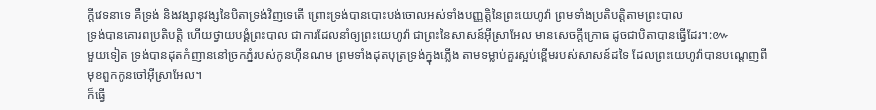ក្ដីវេទនាទេ គឺទ្រង់ និងវង្សានុវង្សនៃបិតាទ្រង់វិញទេតើ ព្រោះទ្រង់បានបោះបង់ចោលអស់ទាំងបញ្ញត្តិនៃព្រះយេហូវ៉ា ព្រមទាំងប្រតិបត្តិតាមព្រះបាល
ទ្រង់បានគោរពប្រតិបត្តិ ហើយថ្វាយបង្គំព្រះបាល ជាការដែលនាំឲ្យព្រះយេហូវ៉ា ជាព្រះនៃសាសន៍អ៊ីស្រាអែល មានសេចក្ដីក្រោធ ដូចជាបិតាបានធ្វើដែរ។:៚
មួយទៀត ទ្រង់បានដុតកំញាននៅច្រកភ្នំរបស់កូនហ៊ីនណម ព្រមទាំងដុតបុត្រទ្រង់ក្នុងភ្លើង តាមទម្លាប់គួរស្អប់ខ្ពើមរបស់សាសន៍ដទៃ ដែលព្រះយេហូវ៉ាបានបណ្តេញពីមុខពួកកូនចៅអ៊ីស្រាអែល។
ក៏ធ្វើ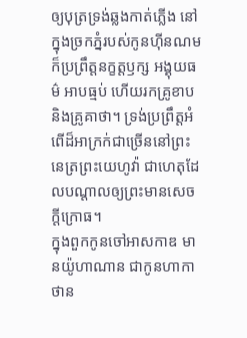ឲ្យបុត្រទ្រង់ឆ្លងកាត់ភ្លើង នៅក្នុងច្រកភ្នំរបស់កូនហ៊ីនណម ក៏ប្រព្រឹត្តនក្ខត្តឫក្ស អង្គុយធម៌ អាបធ្មប់ ហើយរកគ្រូខាប និងគ្រូគាថា។ ទ្រង់ប្រព្រឹត្តអំពើដ៏អាក្រក់ជាច្រើននៅព្រះនេត្រព្រះយេហូវ៉ា ជាហេតុដែលបណ្ដាលឲ្យព្រះមានសេចក្ដីក្រោធ។
ក្នុងពួកកូនចៅអាសកាឌ មានយ៉ូហាណាន ជាកូនហាកាថាន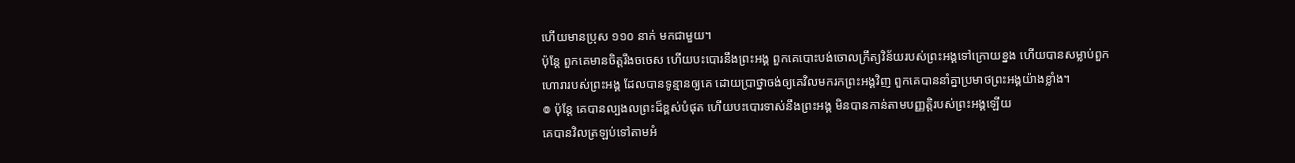ហើយមានប្រុស ១១០ នាក់ មកជាមួយ។
ប៉ុន្តែ ពួកគេមានចិត្តរឹងចចេស ហើយបះបោរនឹងព្រះអង្គ ពួកគេបោះបង់ចោលក្រឹត្យវិន័យរបស់ព្រះអង្គទៅក្រោយខ្នង ហើយបានសម្លាប់ពួកហោរារបស់ព្រះអង្គ ដែលបានទូន្មានឲ្យគេ ដោយប្រាថ្នាចង់ឲ្យគេវិលមករកព្រះអង្គវិញ ពួកគេបាននាំគ្នាប្រមាថព្រះអង្គយ៉ាងខ្លាំង។
៙ ប៉ុន្តែ គេបានល្បងលព្រះដ៏ខ្ពស់បំផុត ហើយបះបោរទាស់នឹងព្រះអង្គ មិនបានកាន់តាមបញ្ញត្តិរបស់ព្រះអង្គឡើយ
គេបានវិលត្រឡប់ទៅតាមអំ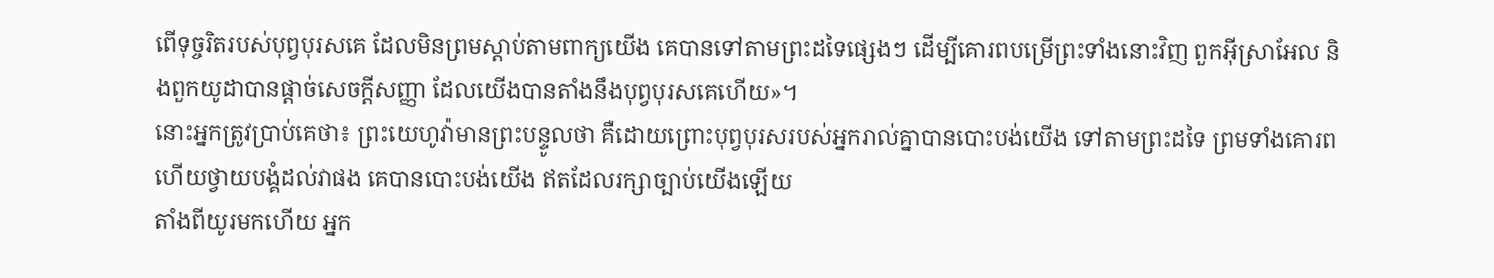ពើទុច្ចរិតរបស់បុព្វបុរសគេ ដែលមិនព្រមស្តាប់តាមពាក្យយើង គេបានទៅតាមព្រះដទៃផ្សេងៗ ដើម្បីគោរពបម្រើព្រះទាំងនោះវិញ ពួកអ៊ីស្រាអែល និងពួកយូដាបានផ្តាច់សេចក្ដីសញ្ញា ដែលយើងបានតាំងនឹងបុព្វបុរសគេហើយ»។
នោះអ្នកត្រូវប្រាប់គេថា៖ ព្រះយេហូវ៉ាមានព្រះបន្ទូលថា គឺដោយព្រោះបុព្វបុរសរបស់អ្នករាល់គ្នាបានបោះបង់យើង ទៅតាមព្រះដទៃ ព្រមទាំងគោរព ហើយថ្វាយបង្គំដល់វាផង គេបានបោះបង់យើង ឥតដែលរក្សាច្បាប់យើងឡើយ
តាំងពីយូរមកហើយ អ្នក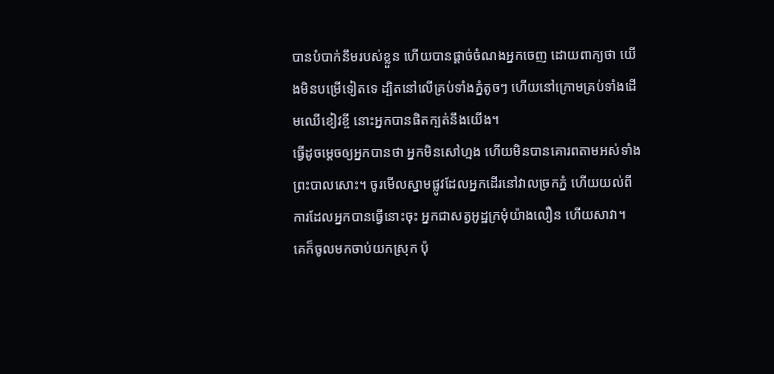បានបំបាក់នឹមរបស់ខ្លួន ហើយបានផ្តាច់ចំណងអ្នកចេញ ដោយពាក្យថា យើងមិនបម្រើទៀតទេ ដ្បិតនៅលើគ្រប់ទាំងភ្នំតូចៗ ហើយនៅក្រោមគ្រប់ទាំងដើមឈើខៀវខ្ចី នោះអ្នកបានផិតក្បត់នឹងយើង។
ធ្វើដូចម្តេចឲ្យអ្នកបានថា អ្នកមិនសៅហ្មង ហើយមិនបានគោរពតាមអស់ទាំងព្រះបាលសោះ។ ចូរមើលស្នាមផ្លូវដែលអ្នកដើរនៅវាលច្រកភ្នំ ហើយយល់ពីការដែលអ្នកបានធ្វើនោះចុះ អ្នកជាសត្វអូដ្ឋក្រមុំយ៉ាងលឿន ហើយសាវា។
គេក៏ចូលមកចាប់យកស្រុក ប៉ុ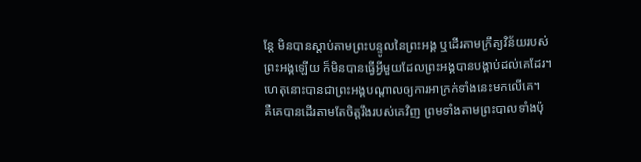ន្តែ មិនបានស្តាប់តាមព្រះបន្ទូលនៃព្រះអង្គ ឬដើរតាមក្រឹត្យវិន័យរបស់ព្រះអង្គឡើយ ក៏មិនបានធ្វើអ្វីមួយដែលព្រះអង្គបានបង្គាប់ដល់គេដែរ។ ហេតុនោះបានជាព្រះអង្គបណ្ដាលឲ្យការអាក្រក់ទាំងនេះមកលើគេ។
គឺគេបានដើរតាមតែចិត្តរឹងរបស់គេវិញ ព្រមទាំងតាមព្រះបាលទាំងប៉ុ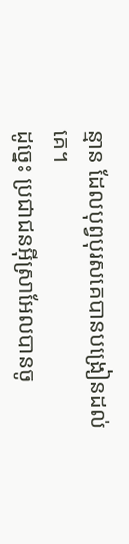ន្មាន ដែលបុព្វបុរសគេបានបង្រៀនដល់គេ។
ដូច្នេះ ប្រជាជនអ៊ីស្រាអែលបានចូ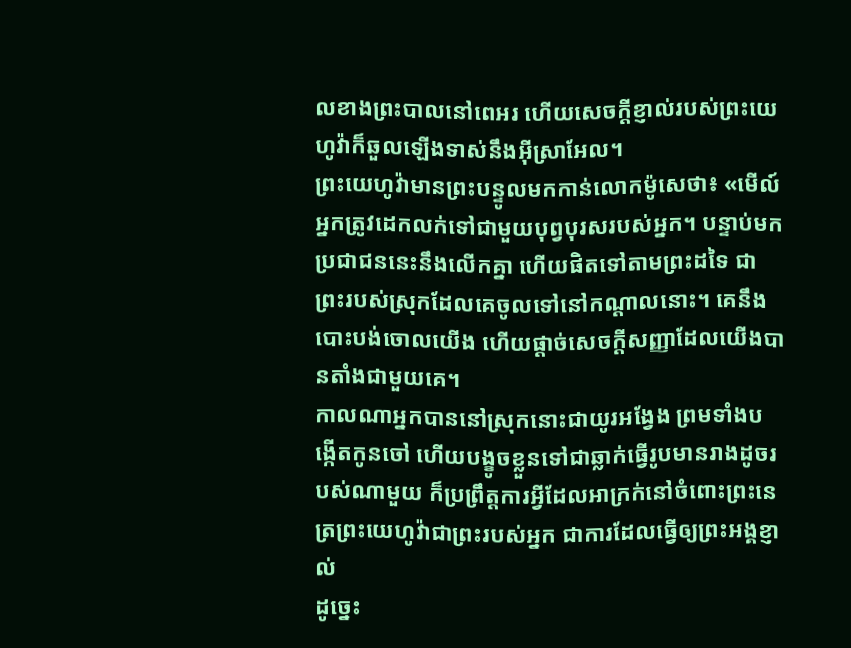លខាងព្រះបាលនៅពេអរ ហើយសេចក្ដីខ្ញាល់របស់ព្រះយេហូវ៉ាក៏ឆួលឡើងទាស់នឹងអ៊ីស្រាអែល។
ព្រះយេហូវ៉ាមានព្រះបន្ទូលមកកាន់លោកម៉ូសេថា៖ «មើល៍ អ្នកត្រូវដេកលក់ទៅជាមួយបុព្វបុរសរបស់អ្នក។ បន្ទាប់មក ប្រជាជននេះនឹងលើកគ្នា ហើយផិតទៅតាមព្រះដទៃ ជាព្រះរបស់ស្រុកដែលគេចូលទៅនៅកណ្ដាលនោះ។ គេនឹងបោះបង់ចោលយើង ហើយផ្តាច់សេចក្ដីសញ្ញាដែលយើងបានតាំងជាមួយគេ។
កាលណាអ្នកបាននៅស្រុកនោះជាយូរអង្វែង ព្រមទាំងបង្កើតកូនចៅ ហើយបង្ខូចខ្លួនទៅជាឆ្លាក់ធ្វើរូបមានរាងដូចរបស់ណាមួយ ក៏ប្រព្រឹត្តការអ្វីដែលអាក្រក់នៅចំពោះព្រះនេត្រព្រះយេហូវ៉ាជាព្រះរបស់អ្នក ជាការដែលធ្វើឲ្យព្រះអង្គខ្ញាល់
ដូច្នេះ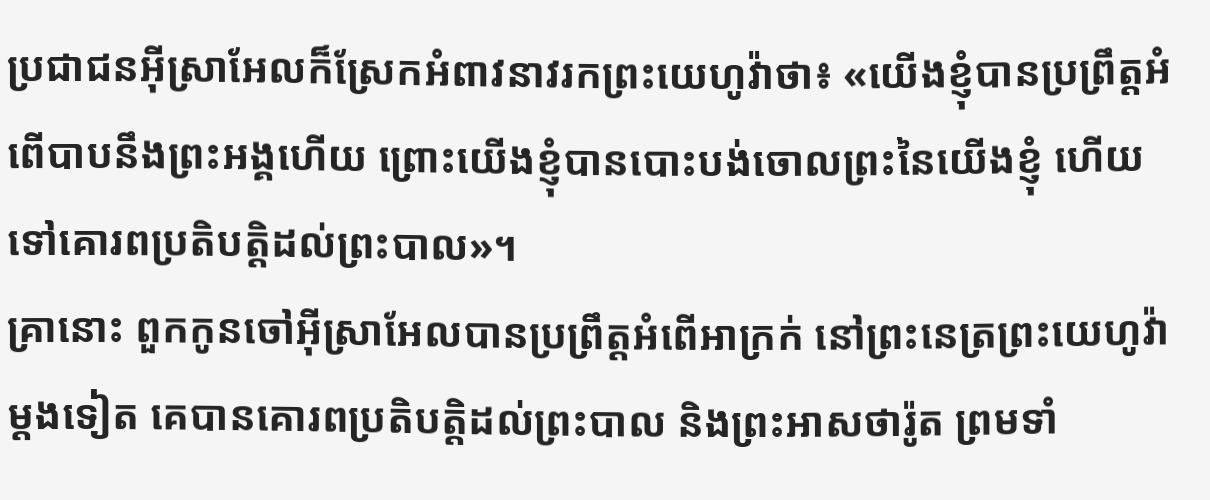ប្រជាជនអ៊ីស្រាអែលក៏ស្រែកអំពាវនាវរកព្រះយេហូវ៉ាថា៖ «យើងខ្ញុំបានប្រព្រឹត្តអំពើបាបនឹងព្រះអង្គហើយ ព្រោះយើងខ្ញុំបានបោះបង់ចោលព្រះនៃយើងខ្ញុំ ហើយទៅគោរពប្រតិបត្តិដល់ព្រះបាល»។
គ្រានោះ ពួកកូនចៅអ៊ីស្រាអែលបានប្រព្រឹត្តអំពើអាក្រក់ នៅព្រះនេត្រព្រះយេហូវ៉ាម្តងទៀត គេបានគោរពប្រតិបត្តិដល់ព្រះបាល និងព្រះអាសថារ៉ូត ព្រមទាំ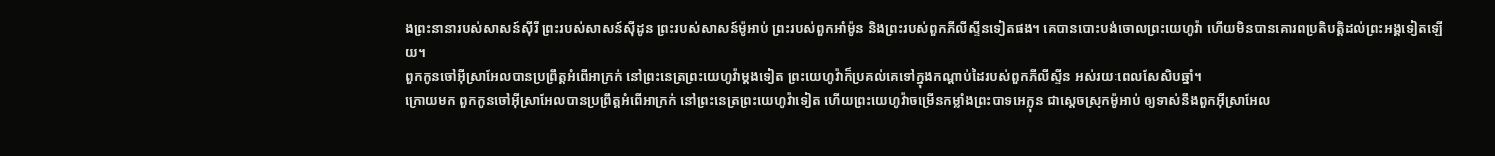ងព្រះនានារបស់សាសន៍ស៊ីរី ព្រះរបស់សាសន៍ស៊ីដូន ព្រះរបស់សាសន៍ម៉ូអាប់ ព្រះរបស់ពួកអាំម៉ូន និងព្រះរបស់ពួកភីលីស្ទីនទៀតផង។ គេបានបោះបង់ចោលព្រះយេហូវ៉ា ហើយមិនបានគោរពប្រតិបត្តិដល់ព្រះអង្គទៀតឡើយ។
ពួកកូនចៅអ៊ីស្រាអែលបានប្រព្រឹត្តអំពើអាក្រក់ នៅព្រះនេត្រព្រះយេហូវ៉ាម្តងទៀត ព្រះយេហូវ៉ាក៏ប្រគល់គេទៅក្នុងកណ្ដាប់ដៃរបស់ពួកភីលីស្ទីន អស់រយៈពេលសែសិបឆ្នាំ។
ក្រោយមក ពួកកូនចៅអ៊ីស្រាអែលបានប្រព្រឹត្តអំពើអាក្រក់ នៅព្រះនេត្រព្រះយេហូវ៉ាទៀត ហើយព្រះយេហូវ៉ាចម្រើនកម្លាំងព្រះបាទអេក្លុន ជាស្តេចស្រុកម៉ូអាប់ ឲ្យទាស់នឹងពួកអ៊ីស្រាអែល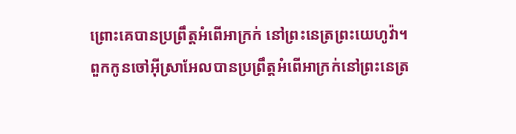ព្រោះគេបានប្រព្រឹត្តអំពើអាក្រក់ នៅព្រះនេត្រព្រះយេហូវ៉ា។
ពួកកូនចៅអ៊ីស្រាអែលបានប្រព្រឹត្តអំពើអាក្រក់នៅព្រះនេត្រ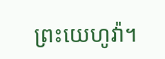ព្រះយេហូវ៉ា។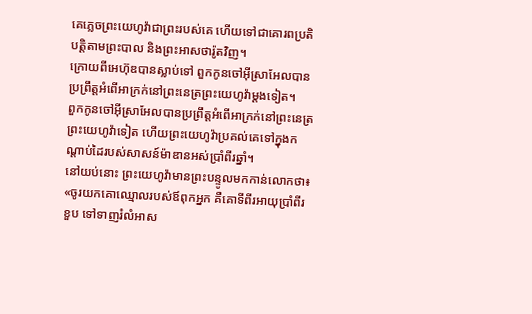គេភ្លេចព្រះយេហូវ៉ាជាព្រះរបស់គេ ហើយទៅជាគោរពប្រតិបត្ដិតាមព្រះបាល និងព្រះអាសថារ៉ូតវិញ។
ក្រោយពីអេហ៊ុឌបានស្លាប់ទៅ ពួកកូនចៅអ៊ីស្រាអែលបានប្រព្រឹត្តអំពើអាក្រក់នៅព្រះនេត្រព្រះយេហូវ៉ាម្ដងទៀត។
ពួកកូនចៅអ៊ីស្រាអែលបានប្រព្រឹត្តអំពើអាក្រក់នៅព្រះនេត្រព្រះយេហូវ៉ាទៀត ហើយព្រះយេហូវ៉ាប្រគល់គេទៅក្នុងកណ្ដាប់ដៃរបស់សាសន៍ម៉ាឌានអស់ប្រាំពីរឆ្នាំ។
នៅយប់នោះ ព្រះយេហូវ៉ាមានព្រះបន្ទូលមកកាន់លោកថា៖ «ចូរយកគោឈ្មោលរបស់ឪពុកអ្នក គឺគោទីពីរអាយុប្រាំពីរខួប ទៅទាញរំលំអាស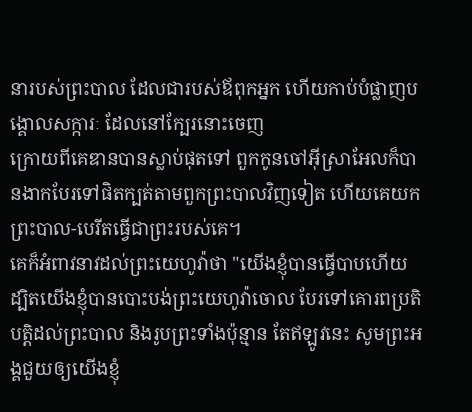នារបស់ព្រះបាល ដែលជារបស់ឪពុកអ្នក ហើយកាប់បំផ្លាញបង្គោលសក្ការៈ ដែលនៅក្បែរនោះចេញ
ក្រោយពីគេឌានបានស្លាប់ផុតទៅ ពួកកូនចៅអ៊ីស្រាអែលក៏បានងាកបែរទៅផិតក្បត់តាមពួកព្រះបាលវិញទៀត ហើយគេយកព្រះបាល-បេរីតធ្វើជាព្រះរបស់គេ។
គេក៏អំពាវនាវដល់ព្រះយេហូវ៉ាថា "យើងខ្ញុំបានធ្វើបាបហើយ ដ្បិតយើងខ្ញុំបានបោះបង់ព្រះយេហូវ៉ាចោល បែរទៅគោរពប្រតិបត្តិដល់ព្រះបាល និងរូបព្រះទាំងប៉ុន្មាន តែឥឡូវនេះ សូមព្រះអង្គជួយឲ្យយើងខ្ញុំ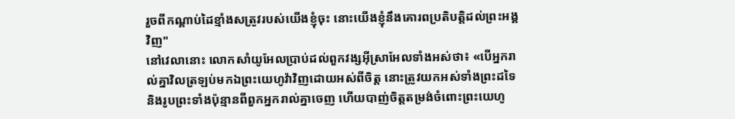រួចពីកណ្ដាប់ដៃខ្មាំងសត្រូវរបស់យើងខ្ញុំចុះ នោះយើងខ្ញុំនឹងគោរពប្រតិបត្តិដល់ព្រះអង្គវិញ"
នៅវេលានោះ លោកសាំយូអែលប្រាប់ដល់ពួកវង្សអ៊ីស្រាអែលទាំងអស់ថា៖ «បើអ្នករាល់គ្នាវិលត្រឡប់មកឯព្រះយេហូវ៉ាវិញដោយអស់ពីចិត្ត នោះត្រូវយកអស់ទាំងព្រះដទៃ និងរូបព្រះទាំងប៉ុន្មានពីពួកអ្នករាល់គ្នាចេញ ហើយបាញ់ចិត្តតម្រង់ចំពោះព្រះយេហូ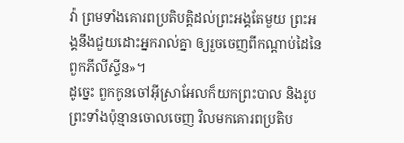វ៉ា ព្រមទាំងគោរពប្រតិបត្តិដល់ព្រះអង្គតែមួយ ព្រះអង្គនឹងជួយដោះអ្នករាល់គ្នា ឲ្យរួចចេញពីកណ្ដាប់ដៃនៃពួកភីលីស្ទីន»។
ដូច្នេះ ពួកកូនចៅអ៊ីស្រាអែលក៏យកព្រះបាល និងរូបព្រះទាំងប៉ុន្មានចោលចេញ វិលមកគោរពប្រតិប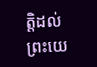ត្តិដល់ព្រះយេ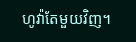ហូវ៉ាតែមួយវិញ។